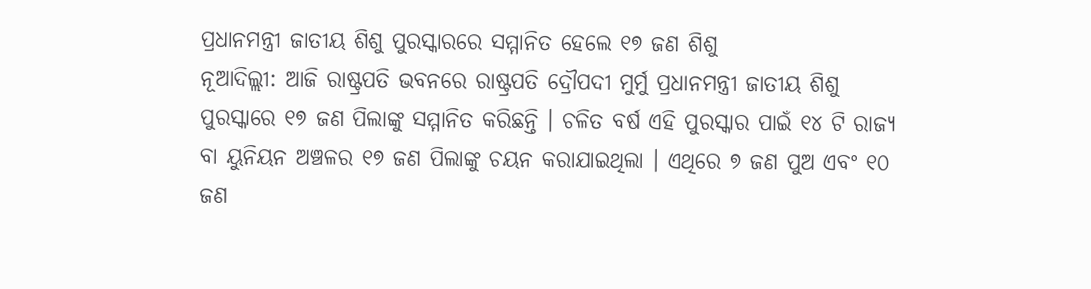ପ୍ରଧାନମନ୍ତ୍ରୀ ଜାତୀୟ ଶିଶୁ ପୁରସ୍କାରରେ ସମ୍ମାନିତ ହେଲେ ୧୭ ଜଣ ଶିଶୁ
ନୂଆଦିଲ୍ଲୀ: ଆଜି ରାଷ୍ଟ୍ରପତି ଭବନରେ ରାଷ୍ଟ୍ରପତି ଦ୍ରୌପଦୀ ମୁର୍ମୁ ପ୍ରଧାନମନ୍ତ୍ରୀ ଜାତୀୟ ଶିଶୁ ପୁରସ୍କାରେ ୧୭ ଜଣ ପିଲାଙ୍କୁ ସମ୍ମାନିତ କରିଛନ୍ତି । ଚଳିତ ବର୍ଷ ଏହି ପୁରସ୍କାର ପାଇଁ ୧୪ ଟି ରାଜ୍ୟ ବା ୟୁନିୟନ ଅଞ୍ଚଳର ୧୭ ଜଣ ପିଲାଙ୍କୁ ଚୟନ କରାଯାଇଥିଲା । ଏଥିରେ ୭ ଜଣ ପୁଅ ଏବଂ ୧୦ ଜଣ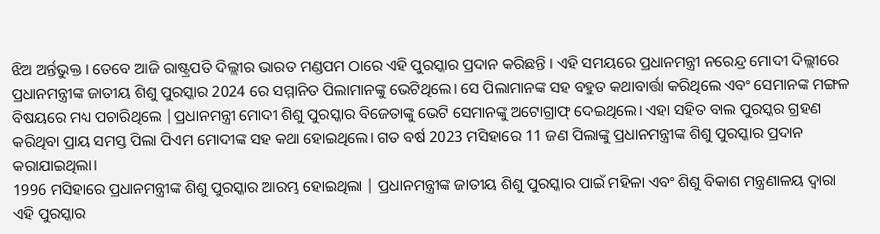ଝିଅ ଅର୍ନ୍ତଭୁକ୍ତ । ତେବେ ଆଜି ରାଷ୍ଟ୍ରପତି ଦିଲ୍ଲୀର ଭାରତ ମଣ୍ଡପମ ଠାରେ ଏହି ପୁରସ୍କାର ପ୍ରଦାନ କରିଛନ୍ତି । ଏହି ସମୟରେ ପ୍ରଧାନମନ୍ତ୍ରୀ ନରେନ୍ଦ୍ର ମୋଦୀ ଦିଲ୍ଲୀରେ ପ୍ରଧାନମନ୍ତ୍ରୀଙ୍କ ଜାତୀୟ ଶିଶୁ ପୁରସ୍କାର 2024 ରେ ସମ୍ମାନିତ ପିଲାମାନଙ୍କୁ ଭେଟିଥିଲେ। ସେ ପିଲାମାନଙ୍କ ସହ ବହୁତ କଥାବାର୍ତ୍ତା କରିଥିଲେ ଏବଂ ସେମାନଙ୍କ ମଙ୍ଗଳ ବିଷୟରେ ମଧ୍ୟ ପଚାରିଥିଲେ |ପ୍ରଧାନମନ୍ତ୍ରୀ ମୋଦୀ ଶିଶୁ ପୁରସ୍କାର ବିଜେତାଙ୍କୁ ଭେଟି ସେମାନଙ୍କୁ ଅଟୋଗ୍ରାଫ୍ ଦେଇଥିଲେ। ଏହା ସହିତ ବାଲ ପୁରସ୍କର ଗ୍ରହଣ କରିଥିବା ପ୍ରାୟ ସମସ୍ତ ପିଲା ପିଏମ ମୋଦୀଙ୍କ ସହ କଥା ହୋଇଥିଲେ। ଗତ ବର୍ଷ 2023 ମସିହାରେ 11 ଜଣ ପିଲାଙ୍କୁ ପ୍ରଧାନମନ୍ତ୍ରୀଙ୍କ ଶିଶୁ ପୁରସ୍କାର ପ୍ରଦାନ କରାଯାଇଥିଲା।
1996 ମସିହାରେ ପ୍ରଧାନମନ୍ତ୍ରୀଙ୍କ ଶିଶୁ ପୁରସ୍କାର ଆରମ୍ଭ ହୋଇଥିଲା | ପ୍ରଧାନମନ୍ତ୍ରୀଙ୍କ ଜାତୀୟ ଶିଶୁ ପୁରସ୍କାର ପାଇଁ ମହିଳା ଏବଂ ଶିଶୁ ବିକାଶ ମନ୍ତ୍ରଣାଳୟ ଦ୍ବାରା ଏହି ପୁରସ୍କାର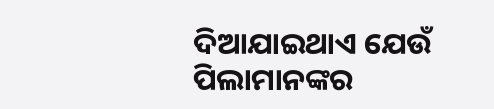ଦିଆଯାଇଥାଏ ଯେଉଁ ପିଲାମାନଙ୍କର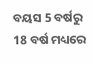ବୟସ 5 ବର୍ଷରୁ 18 ବର୍ଷ ମଧ୍ୟରେ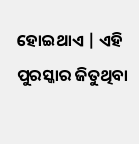ହୋଇଥାଏ | ଏହି ପୁରସ୍କାର ଜିତୁଥିବା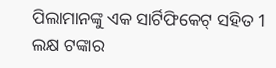ପିଲାମାନଙ୍କୁ ଏକ ସାର୍ଟିଫିକେଟ୍ ସହିତ 1 ଲକ୍ଷ ଟଙ୍କାର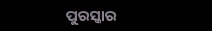ପୁରସ୍କାର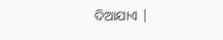ଦିଆଯାଏ |